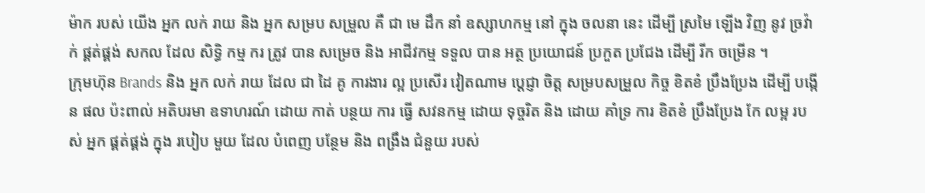ម៉ាក របស់ យើង អ្នក លក់ រាយ និង អ្នក សម្រប សម្រួល គឺ ជា មេ ដឹក នាំ ឧស្សាហកម្ម នៅ ក្នុង ចលនា នេះ ដើម្បី ស្រមៃ ឡើង វិញ នូវ ច្រវ៉ាក់ ផ្គត់ផ្គង់ សកល ដែល សិទ្ធិ កម្ម ករ ត្រូវ បាន សម្រេច និង អាជីវកម្ម ទទួល បាន អត្ថ ប្រយោជន៍ ប្រកួត ប្រជែង ដើម្បី រីក ចម្រើន ។
ក្រុមហ៊ុន Brands និង អ្នក លក់ រាយ ដែល ជា ដៃ គូ ការងារ ល្អ ប្រសើរ វៀតណាម ប្តេជ្ញា ចិត្ត សម្របសម្រួល កិច្ច ខិតខំ ប្រឹងប្រែង ដើម្បី បង្កើន ផល ប៉ះពាល់ អតិបរមា ឧទាហរណ៍ ដោយ កាត់ បន្ថយ ការ ធ្វើ សវនកម្ម ដោយ ទុច្ចរិត និង ដោយ គាំទ្រ ការ ខិតខំ ប្រឹងប្រែង កែ លម្អ របស់ អ្នក ផ្គត់ផ្គង់ ក្នុង របៀប មួយ ដែល បំពេញ បន្ថែម និង ពង្រឹង ជំនួយ របស់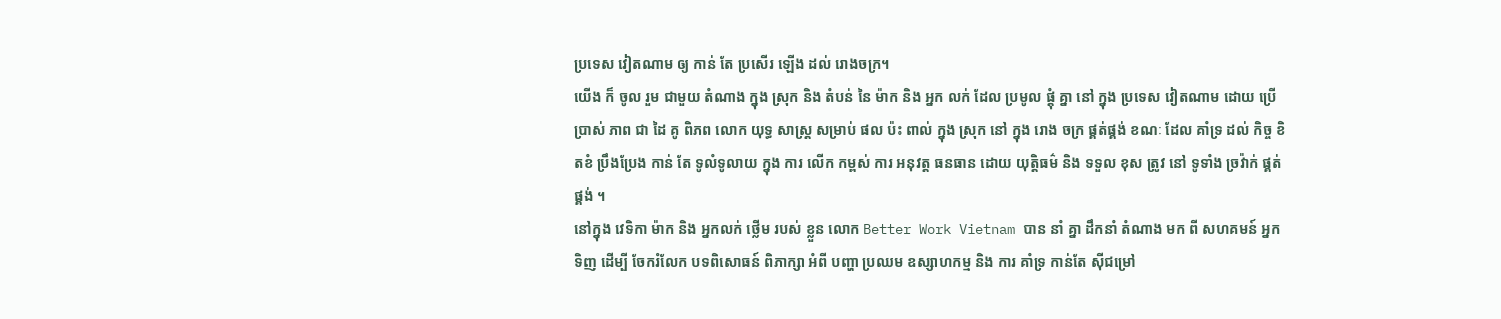ប្រទេស វៀតណាម ឲ្យ កាន់ តែ ប្រសើរ ឡើង ដល់ រោងចក្រ។
យើង ក៏ ចូល រួម ជាមួយ តំណាង ក្នុង ស្រុក និង តំបន់ នៃ ម៉ាក និង អ្នក លក់ ដែល ប្រមូល ផ្តុំ គ្នា នៅ ក្នុង ប្រទេស វៀតណាម ដោយ ប្រើប្រាស់ ភាព ជា ដៃ គូ ពិភព លោក យុទ្ធ សាស្ត្រ សម្រាប់ ផល ប៉ះ ពាល់ ក្នុង ស្រុក នៅ ក្នុង រោង ចក្រ ផ្គត់ផ្គង់ ខណៈ ដែល គាំទ្រ ដល់ កិច្ច ខិតខំ ប្រឹងប្រែង កាន់ តែ ទូលំទូលាយ ក្នុង ការ លើក កម្ពស់ ការ អនុវត្ត ធនធាន ដោយ យុត្តិធម៌ និង ទទួល ខុស ត្រូវ នៅ ទូទាំង ច្រវ៉ាក់ ផ្គត់ផ្គង់ ។
នៅក្នុង វេទិកា ម៉ាក និង អ្នកលក់ ថ្លើម របស់ ខ្លួន លោក Better Work Vietnam បាន នាំ គ្នា ដឹកនាំ តំណាង មក ពី សហគមន៍ អ្នក ទិញ ដើម្បី ចែករំលែក បទពិសោធន៍ ពិភាក្សា អំពី បញ្ហា ប្រឈម ឧស្សាហកម្ម និង ការ គាំទ្រ កាន់តែ ស៊ីជម្រៅ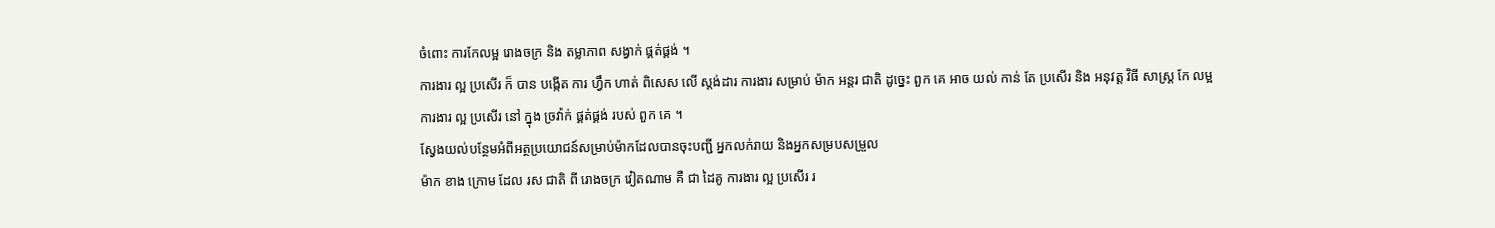ចំពោះ ការកែលម្អ រោងចក្រ និង តម្លាភាព សង្វាក់ ផ្គត់ផ្គង់ ។
ការងារ ល្អ ប្រសើរ ក៏ បាន បង្កើត ការ ហ្វឹក ហាត់ ពិសេស លើ ស្តង់ដារ ការងារ សម្រាប់ ម៉ាក អន្តរ ជាតិ ដូច្នេះ ពួក គេ អាច យល់ កាន់ តែ ប្រសើរ និង អនុវត្ត វិធី សាស្ត្រ កែ លម្អ ការងារ ល្អ ប្រសើរ នៅ ក្នុង ច្រវ៉ាក់ ផ្គត់ផ្គង់ របស់ ពួក គេ ។
ស្វែងយល់បន្ថែមអំពីអត្ថប្រយោជន៍សម្រាប់ម៉ាកដែលបានចុះបញ្ជី អ្នកលក់រាយ និងអ្នកសម្របសម្រួល
ម៉ាក ខាង ក្រោម ដែល រស ជាតិ ពី រោងចក្រ វៀតណាម គឺ ជា ដៃគូ ការងារ ល្អ ប្រសើរ រ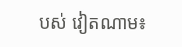បស់ វៀតណាម៖